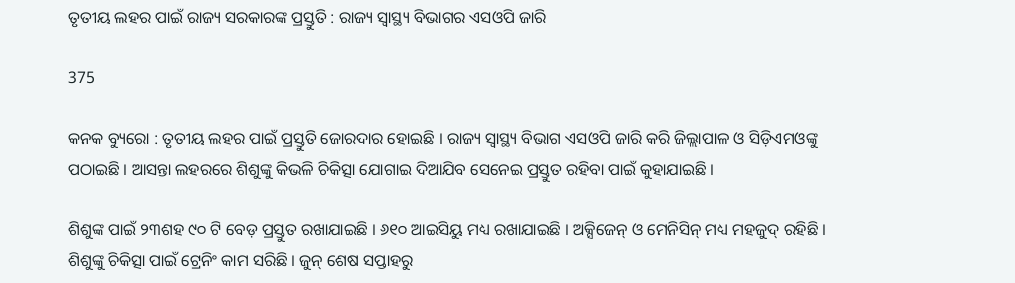ତୃତୀୟ ଲହର ପାଇଁ ରାଜ୍ୟ ସରକାରଙ୍କ ପ୍ରସ୍ତୁତି : ରାଜ୍ୟ ସ୍ୱାସ୍ଥ୍ୟ ବିଭାଗର ଏସଓପି ଜାରି

375

କନକ ବ୍ୟୁରୋ : ତୃତୀୟ ଲହର ପାଇଁ ପ୍ରସ୍ତୁତି ଜୋରଦାର ହୋଇଛି । ରାଜ୍ୟ ସ୍ୱାସ୍ଥ୍ୟ ବିଭାଗ ଏସଓପି ଜାରି କରି ଜିଲ୍ଲାପାଳ ଓ ସିଡ଼ିଏମଓଙ୍କୁ ପଠାଇଛି । ଆସନ୍ତା ଲହରରେ ଶିଶୁଙ୍କୁ କିଭଳି ଚିକିତ୍ସା ଯୋଗାଇ ଦିଆଯିବ ସେନେଇ ପ୍ରସ୍ତୁତ ରହିବା ପାଇଁ କୁହାଯାଇଛି ।

ଶିଶୁଙ୍କ ପାଇଁ ୨୩ଶହ ୯୦ ଟି ବେଡ଼ ପ୍ରସ୍ତୁତ ରଖାଯାଇଛି । ୬୧୦ ଆଇସିୟୁ ମଧ୍ୟ ରଖାଯାଇଛି । ଅକ୍ସିଜେନ୍ ଓ ମେନିସିନ୍ ମଧ୍ୟ ମହଜୁଦ୍ ରହିଛି । ଶିଶୁଙ୍କୁ ଚିକିତ୍ସା ପାଇଁ ଟ୍ରେନିଂ କାମ ସରିଛି । ଜୁନ୍ ଶେଷ ସପ୍ତାହରୁ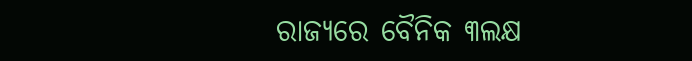ରାଜ୍ୟରେ ବୈନିକ ୩ଲକ୍ଷ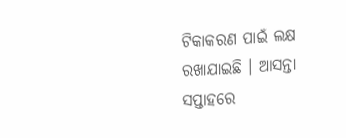ଟିକାକରଣ ପାଇଁ ଲକ୍ଷ ରଖାଯାଇଛି । ଆସନ୍ତା ସପ୍ତାହରେ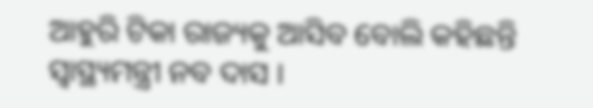ଆହୁରି ଟିକା ରାଜ୍ୟକୁ ଆସିବ ବୋଲି କହିଛନ୍ତି ସ୍ୱାସ୍ଥ୍ୟମନ୍ତ୍ରୀ ନବ ଦାସ ।